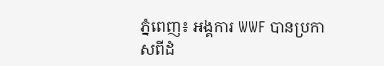ភ្នំពេញ៖ អង្គការ WWF បានប្រកាសពីដំ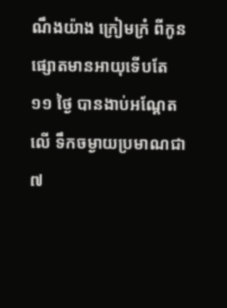ណឹងយ៉ាង ក្រៀមក្រំ ពីកូន ផ្សោតមានអាយុទើបតែ ១១ ថ្ងៃ បានងាប់អណ្តែតលើ ទឹកចម្ងាយប្រមាណជា ៧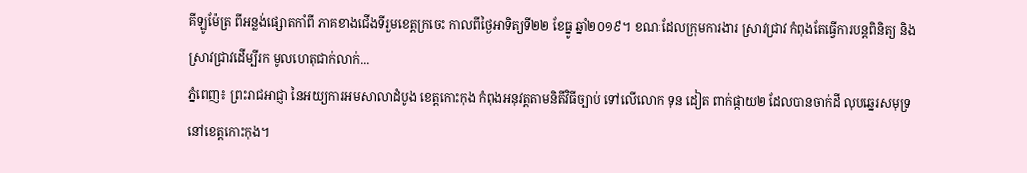គីឡូម៉ែត្រ ពីអន្លង់ផ្សោតកាំពី ភាគខាងជើងទីរួមខេត្តក្រចេះ កាលពីថ្ងៃអាទិត្យទី២២ ខែធ្នូ ឆ្នាំ២០១៩។ ខណៈដែលក្រុមការងារ ស្រាវជ្រាវ កំពុងតែធ្វើការបន្តពិនិត្យ និងស្រាវជ្រាវដើម្បីរក មូលហេតុជាក់លាក់...
ភ្នំពេញ៖ ព្រះរាជអាជ្ញា នៃអយ្យការអមសាលាដំបូង ខេត្តកោះកុង កំពុងអនុវត្តតាមនិតីវិធីច្បាប់ ទៅលើលោក ទុន ដៀត ពាក់ផ្កាយ២ ដែលបានចាក់ដី លុបឆ្នេរសមុទ្រ នៅខេត្តកោះកុង។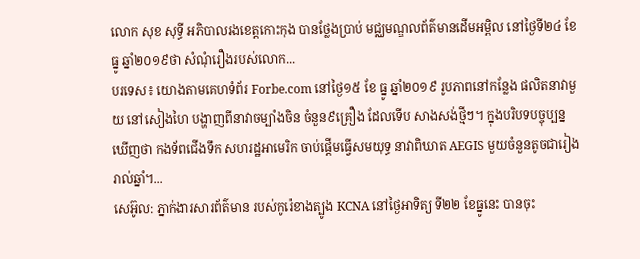លោក សុខ សុទ្ធី អភិបាលរងខេត្តកោះកុង បានថ្លែងប្រាប់ មជ្ឈមណ្ឌលព័ត៌មានដើមអម្ពិល នៅថ្ងៃទី២៤ ខែធ្នូ ឆ្នាំ២០១៩ថា សំណុំរឿងរបស់លោក...
បរទេស៖ យោងតាមគេហទំព័រ Forbe.com នៅថ្ងៃ១៥ ខែ ធ្នូ ឆ្នាំ២០១៩ រូបភាពនៅកន្លែង ផលិតនាវាមួយ នៅសៀងហៃ បង្ហាញពីនាវាចម្បាំងចិន ចំនួន៩គ្រឿង ដែលទើប សាងសង់ថ្មីៗ។ ក្នុងបរិបទបច្ចុប្បន្ន ឃើញថា កងទ័ពជើងទឹក សហរដ្ឋអាមេរិក ចាប់ផ្តើមធ្វើសមយុទ្ធ នាវាពិឃាត AEGIS មួយចំនួនតូចជារៀងរាល់ឆ្នាំ។...
សេអ៊ូល: ភ្នាក់ងារសារព័ត៌មាន របស់កូរ៉េខាងត្បូង KCNA នៅថ្ងៃអាទិត្យ ទី២២ ខែធ្នូនេះ បានចុះ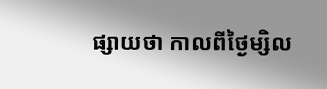ផ្សាយថា កាលពីថ្ងៃម្សិល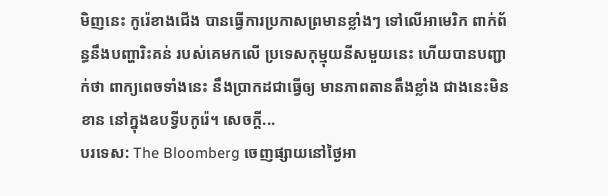មិញនេះ កូរ៉េខាងជើង បានធ្វើការប្រកាសព្រមានខ្លាំងៗ ទៅលើអាមេរិក ពាក់ព័ន្ធនឹងបញ្ហារិះគន់ របស់គេមកលើ ប្រទេសកុម្មុយនីសមួយនេះ ហើយបានបញ្ជាក់ថា ពាក្យពេចទាំងនេះ នឹងប្រាកដជាធ្វើឲ្យ មានភាពតានតឹងខ្លាំង ជាងនេះមិនខាន នៅក្នុងឧបទ្វីបកូរ៉េ។ សេចក្តី...
បរទេស: The Bloomberg ចេញផ្សាយនៅថ្ងៃអា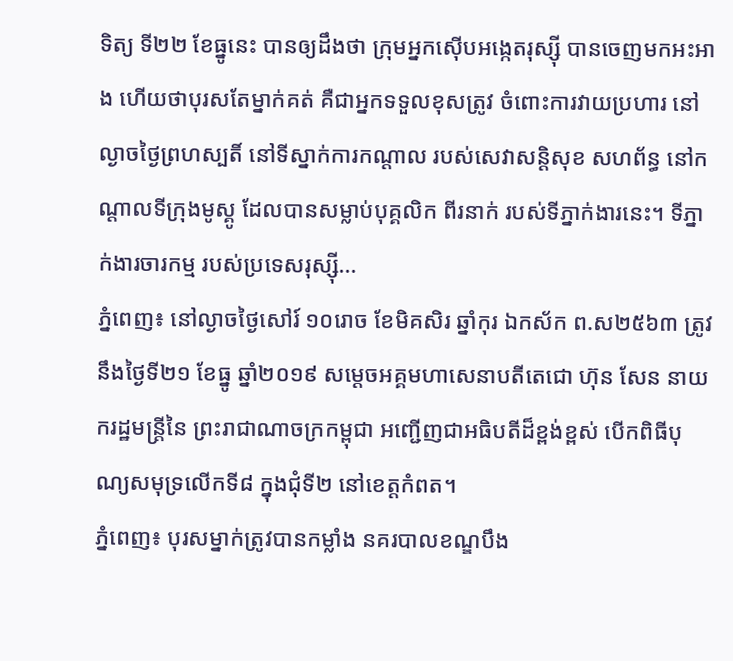ទិត្យ ទី២២ ខែធ្នូនេះ បានឲ្យដឹងថា ក្រុមអ្នកស៊ើបអង្កេតរុស្ស៊ី បានចេញមកអះអាង ហើយថាបុរសតែម្នាក់គត់ គឺជាអ្នកទទួលខុសត្រូវ ចំពោះការវាយប្រហារ នៅល្ងាចថ្ងៃព្រហស្បតិ៍ នៅទីស្នាក់ការកណ្តាល របស់សេវាសន្តិសុខ សហព័ន្ធ នៅកណ្តាលទីក្រុងមូស្គូ ដែលបានសម្លាប់បុគ្គលិក ពីរនាក់ របស់ទីភ្នាក់ងារនេះ។ ទីភ្នាក់ងារចារកម្ម របស់ប្រទេសរុស្ស៊ី...
ភ្នំពេញ៖ នៅល្ងាចថ្ងៃសៅរ៍ ១០រោច ខែមិគសិរ ឆ្នាំកុរ ឯកស័ក ព.ស២៥៦៣ ត្រូវនឹងថ្ងៃទី២១ ខែធ្នូ ឆ្នាំ២០១៩ សម្តេចអគ្គមហាសេនាបតីតេជោ ហ៊ុន សែន នាយករដ្ឋមន្ត្រីនៃ ព្រះរាជាណាចក្រកម្ពុជា អញ្ជើញជាអធិបតីដ៏ខ្ពង់ខ្ពស់ បើកពិធីបុណ្យសមុទ្រលើកទី៨ ក្នុងជុំទី២ នៅខេត្តកំពត។
ភ្នំពេញ៖ បុរសម្នាក់ត្រូវបានកម្លាំង នគរបាលខណ្ឌបឹង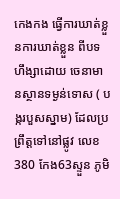កេងកង ធ្វេីការឃាត់ខ្លួនការឃាត់ខ្លួន ពីបទហឹង្សាដោយ ចេនាមានស្ថានទម្ងន់ទោស ( បង្ករបួសស្នាម) ដែលប្រព្រឹត្តទៅនៅផ្លូវ លេខ380 កែង63ស្ទួន ភូមិ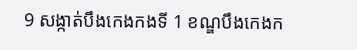9 សង្កាត់បឹងកេងកងទី 1 ខណ្ឌបឹងកេងក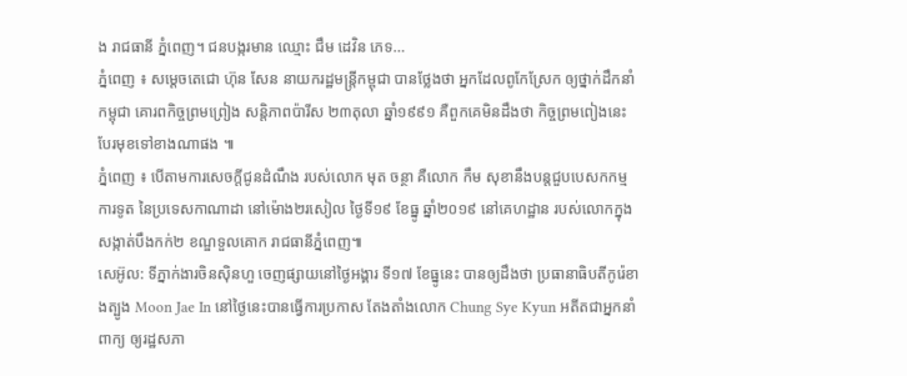ង រាជធានី ភ្នំពេញ។ ជនបង្ករមាន ឈ្មោះ ជឹម ដេវិន ភេទ...
ភ្នំពេញ ៖ សម្តេចតេជោ ហ៊ុន សែន នាយករដ្ឋមន្រ្តីកម្ពុជា បានថ្លែងថា អ្នកដែលពូកែស្រែក ឲ្យថ្នាក់ដឹកនាំកម្ពុជា គោរពកិច្ចព្រមព្រៀង សន្តិភាពប៉ារីស ២៣តុលា ឆ្នាំ១៩៩១ គឺពួកគេមិនដឹងថា កិច្ចព្រមពៀងនេះ បែរមុខទៅខាងណាផង ៕
ភ្នំពេញ ៖ បើតាមការសេចក្តីជូនដំណឹង របស់លោក មុត ចន្ថា គឺលោក កឹម សុខានឹងបន្តជួបបេសកកម្ម ការទូត នៃប្រទេសកាណាដា នៅម៉ោង២រសៀល ថ្ងៃទី១៩ ខែធ្នូ ឆ្នាំ២០១៩ នៅគេហដ្ឋាន របស់លោកក្នុងសង្កាត់បឹងកក់២ ខណ្ឌទួលគោក រាជធានីភ្នំពេញ៕
សេអ៊ូល: ទីភ្នាក់ងារចិនស៊ិនហួ ចេញផ្សាយនៅថ្ងៃអង្គារ ទី១៧ ខែធ្នូនេះ បានឲ្យដឹងថា ប្រធានាធិបតីកូរ៉េខាងត្បូង Moon Jae In នៅថ្ងៃនេះបានធ្វើការប្រកាស តែងតាំងលោក Chung Sye Kyun អតីតជាអ្នកនាំពាក្យ ឲ្យរដ្ឋសភា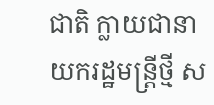ជាតិ ក្លាយជានាយករដ្ឋមន្រ្តីថ្មី ស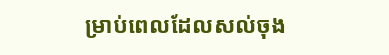ម្រាប់ពេលដែលសល់ចុង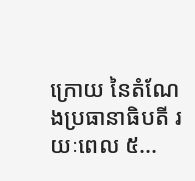ក្រោយ នៃតំណែងប្រធានាធិបតី រយៈពេល ៥...